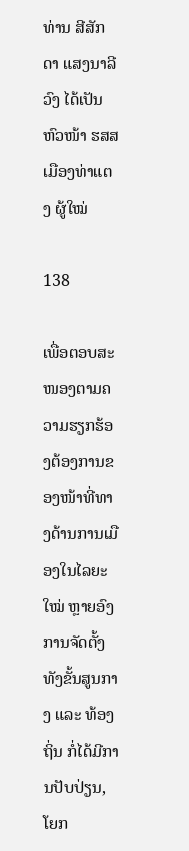ທ່ານ ສີສັກດາ ແສງນາລີວົງ ໄດ້ເປັນຫົວໜ້າ ຮສສ ເມືອງທ່າແຕງ ຜູ້ໃໝ່

138

ເພື່ອຕອບສະໜອງຕາມຄວາມຮຽກຮ້ອງຕ້ອງການຂອງໜ້າທີ່ທາງດ້ານການເມືອງໃນໄລຍະໃໝ່ ຫຼາຍອົງການຈັດຕັ້ງທັງຂັ້ນສູນກາງ ແລະ ທ້ອງຖິ່ນ ກໍ່ໄດ້ມີການປັບປ່ຽນ, ໂຍກ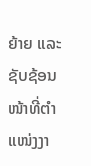ຍ້າຍ ແລະ ຊັບຊ້ອນໜ້າທີ່ຕໍາແໜ່ງງາ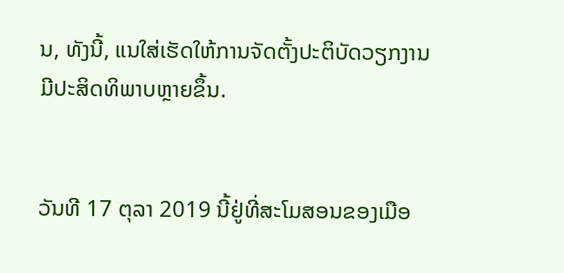ນ, ທັງນີ້, ແນໃສ່ເຮັດໃຫ້ການຈັດຕັ້ງປະຕິບັດວຽກງານມີປະສິດທິພາບຫຼາຍຂຶ້ນ.


ວັນທີ 17 ຕຸລາ 2019 ນີ້ຢູ່ທີ່ສະໂມສອນຂອງເມືອ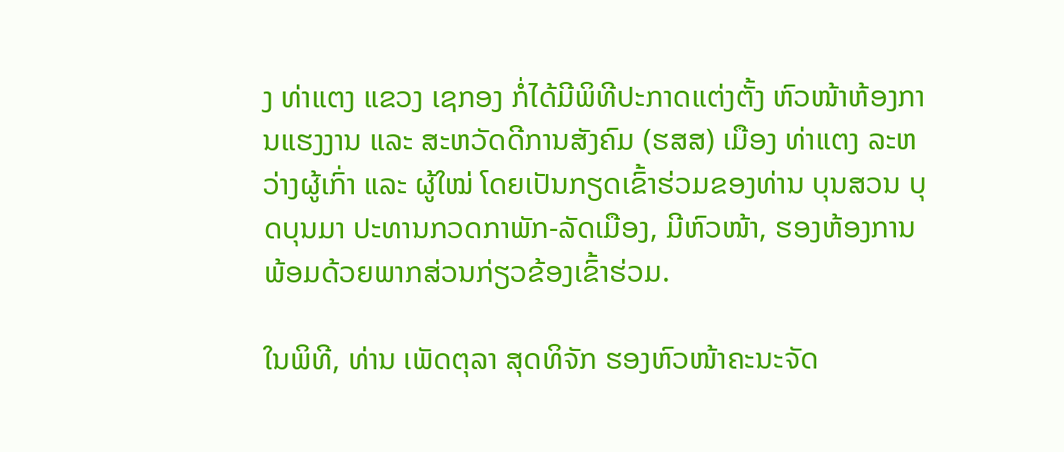ງ ທ່າແຕງ ແຂວງ ເຊກອງ ກໍ່ໄດ້ມີພິທີປະກາດແຕ່ງຕັ້ງ ຫົວໜ້າຫ້ອງການແຮງງານ ແລະ ສະຫວັດດີການສັງຄົມ (ຮສສ) ເມືອງ ທ່າແຕງ ລະຫວ່າງຜູ້ເກົ່າ ແລະ ຜູ້ໃໝ່ ໂດຍເປັນກຽດເຂົ້າຮ່ວມຂອງທ່ານ ບຸນສວນ ບຸດບຸນມາ ປະທານກວດກາພັກ-ລັດເມືອງ, ມີຫົວໜ້າ, ຮອງຫ້ອງການ ພ້ອມດ້ວຍພາກສ່ວນກ່ຽວຂ້ອງເຂົ້າຮ່ວມ.

ໃນພິທີ, ທ່ານ ເພັດຕຸລາ ສຸດທິຈັກ ຮອງຫົວໜ້າຄະນະຈັດ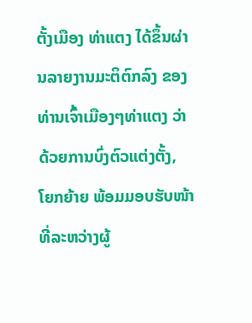ຕັ້ງເມືອງ ທ່າແຕງ ໄດ້ຂຶ້ນຜ່ານລາຍງານມະຕິຕົກລົງ ຂອງທ່ານເຈົ້າເມືອງໆທ່າແຕງ ວ່າດ້ວຍການບົ່ງຕົວແຕ່ງຕັ້ງ, ໂຍກຍ້າຍ ພ້ອມມອບຮັບໜ້າທີ່ລະຫວ່າງຜູ້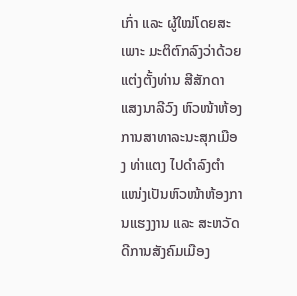ເກົ່າ ແລະ ຜູ້ໃໝ່ໂດຍສະເພາະ ມະຕິຕົກລົງວ່າດ້ວຍແຕ່ງຕັ້ງທ່ານ ສີສັກດາ ແສງນາລີວົງ ຫົວໜ້າຫ້ອງການສາທາລະນະສຸກເມືອງ ທ່າແຕງ ໄປດໍາລົງຕໍາແໜ່ງເປັນຫົວໜ້າຫ້ອງການແຮງງານ ແລະ ສະຫວັດດີການສັງຄົມເມືອງ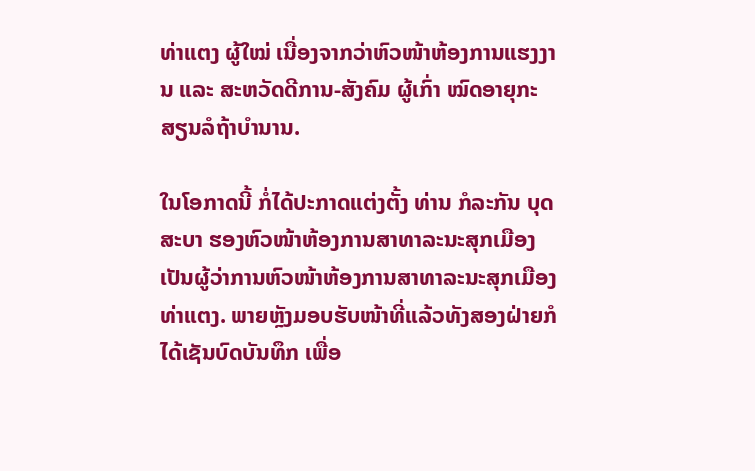ທ່າແຕງ ຜູ້ໃໝ່ ເນື່ອງຈາກວ່າຫົວໜ້າຫ້ອງການແຮງງານ ແລະ ສະຫວັດດີການ-ສັງຄົມ ຜູ້ເກົ່າ ໝົດອາຍຸກະສຽນລໍຖ້າບໍານານ.

ໃນໂອກາດນີ້ ກໍ່ໄດ້ປະກາດແຕ່ງຕັ້ງ ທ່ານ ກໍລະກັນ ບຸດສະບາ ຮອງຫົວໜ້າຫ້ອງການສາທາລະນະສຸກເມືອງ ເປັນຜູ້ວ່າການຫົວໜ້າຫ້ອງການສາທາລະນະສຸກເມືອງທ່າແຕງ. ພາຍຫຼັງມອບຮັບໜ້າທີ່ແລ້ວທັງສອງຝ່າຍກໍໄດ້ເຊັນບົດບັນທຶກ ເພື່ອ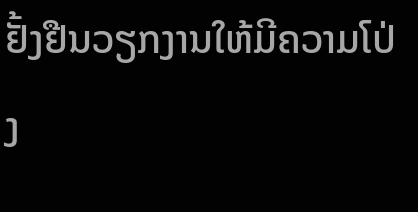ຢັ້ງຢືນວຽກງານໃຫ້ມີຄວາມໂປ່ງ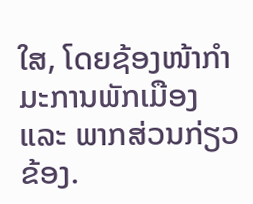ໃສ, ໂດຍຊ້ອງໜ້າກໍາມະການພັກເມືອງ ແລະ ພາກສ່ວນກ່ຽວຂ້ອງ.